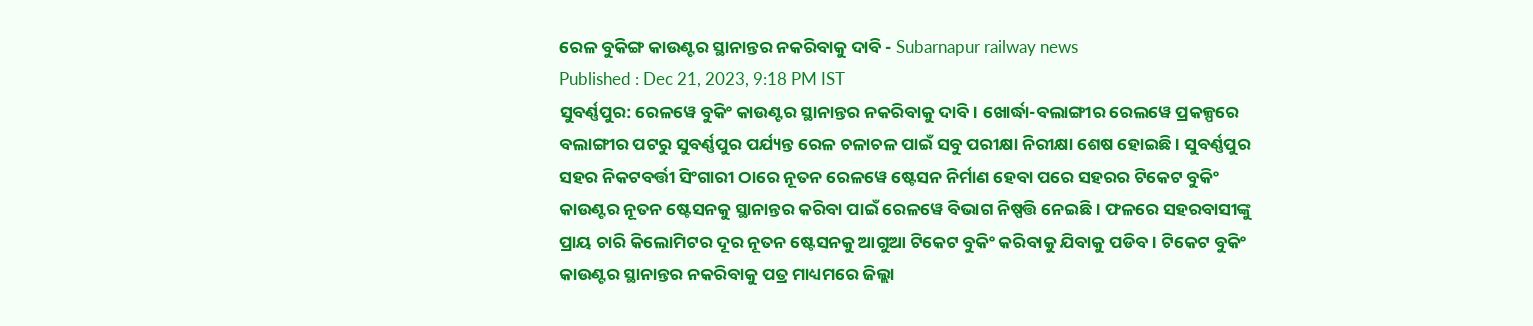ରେଳ ବୁକିଙ୍ଗ କାଉଣ୍ଟର ସ୍ଥାନାନ୍ତର ନକରିବାକୁ ଦାବି - Subarnapur railway news
Published : Dec 21, 2023, 9:18 PM IST
ସୁବର୍ଣ୍ଣପୁର: ରେଳୱେ ବୁକିଂ କାଉଣ୍ଟର ସ୍ଥାନାନ୍ତର ନକରିବାକୁ ଦାବି । ଖୋର୍ଦ୍ଧା-ବଲାଙ୍ଗୀର ରେଲୱେ ପ୍ରକଳ୍ପରେ ବଲାଙ୍ଗୀର ପଟରୁ ସୁବର୍ଣ୍ଣପୁର ପର୍ଯ୍ୟନ୍ତ ରେଳ ଚଳାଚଳ ପାଇଁ ସବୁ ପରୀକ୍ଷା ନିରୀକ୍ଷା ଶେଷ ହୋଇଛି । ସୁବର୍ଣ୍ଣପୁର ସହର ନିକଟବର୍ତ୍ତୀ ସିଂଗାରୀ ଠାରେ ନୂତନ ରେଳୱେ ଷ୍ଟେସନ ନିର୍ମାଣ ହେବା ପରେ ସହରର ଟିକେଟ ବୁକିଂ କାଉଣ୍ଟର ନୂତନ ଷ୍ଟେସନକୁ ସ୍ଥାନାନ୍ତର କରିବା ପାଇଁ ରେଳୱେ ବିଭାଗ ନିଷ୍ପତ୍ତି ନେଇଛି । ଫଳରେ ସହରବାସୀଙ୍କୁ ପ୍ରାୟ ଚାରି କିଲୋମିଟର ଦୂର ନୂତନ ଷ୍ଟେସନକୁ ଆଗୁଆ ଟିକେଟ ବୁକିଂ କରିବାକୁ ଯିବାକୁ ପଡିବ । ଟିକେଟ ବୁକିଂ କାଉଣ୍ଟର ସ୍ଥାନାନ୍ତର ନକରିବାକୁ ପତ୍ର ମାଧ୍ୟମରେ ଜିଲ୍ଲା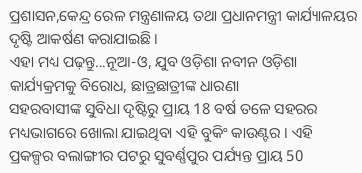ପ୍ରଶାସନ,କେନ୍ଦ୍ର ରେଳ ମନ୍ତ୍ରଣାଳୟ ତଥା ପ୍ରଧାନମନ୍ତ୍ରୀ କାର୍ଯ୍ୟାଳୟର ଦୃଷ୍ଟି ଆକର୍ଷଣ କରାଯାଇଛି ।
ଏହା ମଧ୍ୟ ପଢ଼ନ୍ତୁ...ନୂଆ-ଓ, ଯୁବ ଓଡ଼ିଶା ନବୀନ ଓଡ଼ିଶା କାର୍ଯ୍ୟକ୍ରମକୁ ବିରୋଧ, ଛାତ୍ରଛାତ୍ରୀଙ୍କ ଧାରଣା
ସହରବାସୀଙ୍କ ସୁବିଧା ଦୃଷ୍ଟିରୁ ପ୍ରାୟ 18 ବର୍ଷ ତଳେ ସହରର ମଧ୍ୟଭାଗରେ ଖୋଲା ଯାଇଥିବା ଏହି ବୁକିଂ କାଉଣ୍ଟର । ଏହି ପ୍ରକଳ୍ପର ବଲାଙ୍ଗୀର ପଟରୁ ସୁବର୍ଣ୍ଣପୁର ପର୍ଯ୍ୟନ୍ତ ପ୍ରାୟ 50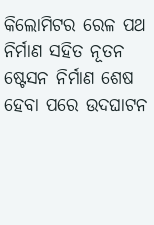କିଲୋମିଟର ରେଳ ପଥ ନିର୍ମାଣ ସହିତ ନୂତନ ଷ୍ଟେସନ ନିର୍ମାଣ ଶେଷ ହେବା ପରେ ଉଦଘାଟନ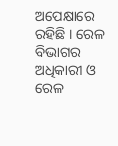ଅପେକ୍ଷାରେ ରହିଛି । ରେଳ ବିଭାଗର ଅଧିକାରୀ ଓ ରେଳ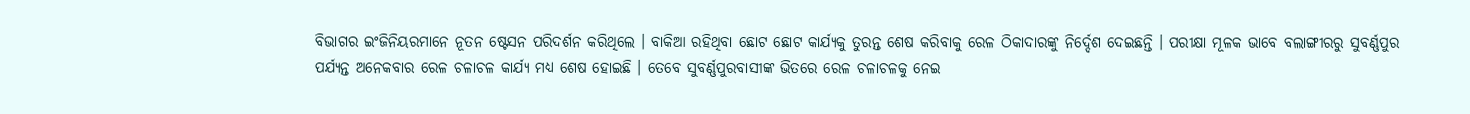ବିଭାଗର ଇଂଜିନିୟରମାନେ ନୂତନ ଷ୍ଟେସନ ପରିଦର୍ଶନ କରିଥିଲେ । ବାକିଆ ରହିଥିବା ଛୋଟ ଛୋଟ କାର୍ଯ୍ୟକୁ ତୁରନ୍ତ ଶେଷ କରିବାକୁ ରେଳ ଠିକାଦାରଙ୍କୁ ନିର୍ଦ୍ଦେଶ ଦେଇଛନ୍ତି । ପରୀକ୍ଷା ମୂଳକ ଭାବେ ବଲାଙ୍ଗୀରରୁ ସୁବର୍ଣ୍ଣପୁର ପର୍ଯ୍ୟନ୍ତ ଅନେକବାର ରେଳ ଚଳାଚଳ କାର୍ଯ୍ୟ ମଧ୍ୟ ଶେଷ ହୋଇଛି । ତେବେ ସୁବର୍ଣ୍ଣପୁରବାସୀଙ୍କ ଭିତରେ ରେଳ ଚଳାଚଳକୁ ନେଇ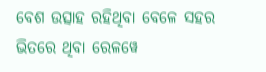ବେଶ ଉତ୍ସାହ ରହିଥିବା ବେଳେ ସହର ଭିତରେ ଥିବା ରେଳୱେ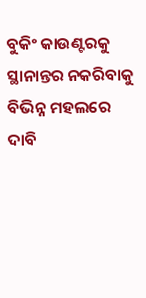ବୁକିଂ କାଉଣ୍ଟରକୁ ସ୍ଥାନାନ୍ତର ନକରିବାକୁ ବିଭିନ୍ନ ମହଲରେ ଦାବି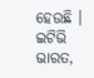ହେଉଛି ।
ଇଟିଭି ଭାରତ,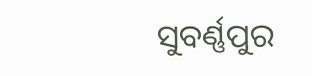ସୁବର୍ଣ୍ଣପୁର